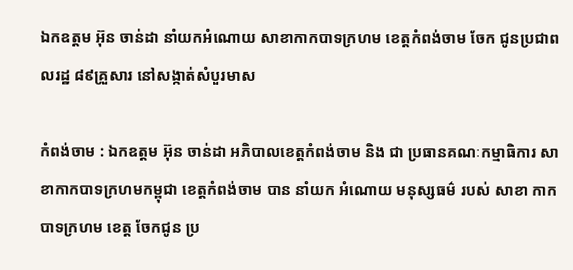ឯកឧត្តម អ៊ុន ចាន់ដា នាំយកអំណោយ សាខាកាកបាទក្រហម ខេត្តកំពង់ចាម ចែក ជូនប្រជាពលរដ្ឋ ៨៩គ្រួសារ នៅសង្កាត់សំបួរមាស

កំពង់ចាម : ឯកឧត្ដម អ៊ុន ចាន់ដា អភិបាលខេត្តកំពង់ចាម និង ជា ប្រធានគណៈកម្មាធិការ សាខាកាកបាទក្រហមកម្ពុជា ខេត្តកំពង់ចាម បាន នាំយក អំណោយ មនុស្សធម៌ របស់ សាខា កាកបាទក្រហម ខេត្ត ចែកជូន ប្រ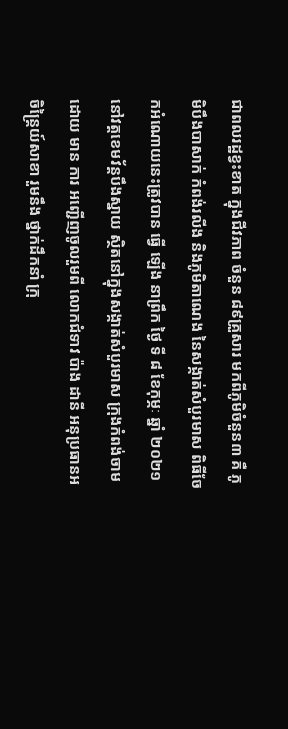ជាពលរដ្ឋខ្វះខាត ក្នុងជីវភាព ចំនួន ៨៩គ្រួសារ មកពីភូមិចំនួន៣ គឺ ភូមិបឹងបាសាក់ កំពង់រលីង និងភូមិតាណេង នៃសង្កាត់សំបួរមាស ពិធីចែកអំណោយនេះត្រូវបាន ធ្វើ ឡេីង នាព្រឹក ថ្ងៃ ទី ៨ ខែកុម្ភៈ ឆ្នាំ ២០២១ នៅវត្តខេមវ័ន្តបឹងស្នាយ ស្ថិតនៅក្នុងសង្កាត់សំបួរមាស ក្រុងកំពង់ចាម ដោយ មាន ការ អញ្ជើញចូលរួមពី លោកជំទាវ ប៉ាង ដានី អនុប្រធានអចិន្ត្រៃយ៍សាខា រួមនឹង ថ្នាក់ដឹកនាំ ក្រុ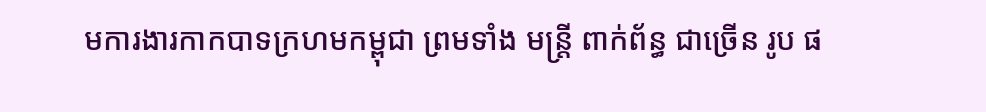មការងារកាកបាទក្រហមកម្ពុជា ព្រមទាំង មន្ត្រី ពាក់ព័ន្ធ ជាច្រើន រូប ផ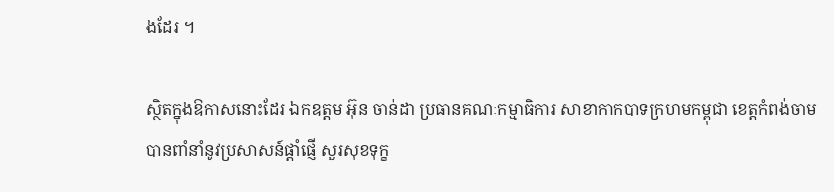ងដែរ ។

ស្ថិតក្នុងឱកាសនោះដែរ ឯកឧត្ដម អ៊ុន ចាន់ដា ប្រធានគណៈកម្មាធិការ សាខាកាកបាទក្រហមកម្ពុជា ខេត្តកំពង់ចាម បានពាំនាំនូវប្រសាសន៍ផ្ដាំផ្ញើ សួរសុខទុក្ខ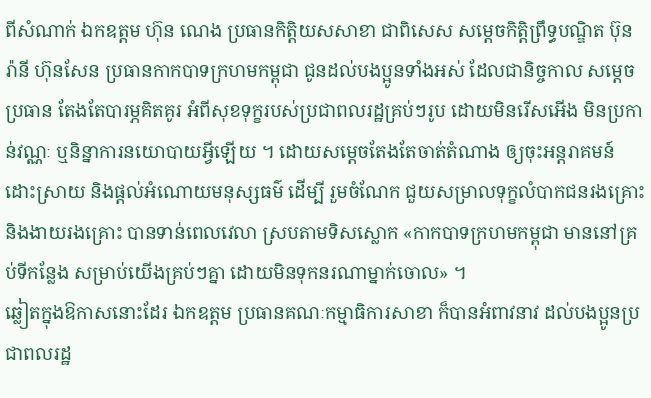ពីសំណាក់ ឯកឧត្តម ហ៊ុន ណេង ប្រធានកិត្តិយសសាខា ជាពិសេស សម្ដេចកិត្ដិព្រឹទ្ធបណ្ឌិត ប៊ុន រ៉ានី ហ៊ុនសែន ប្រធានកាកបាទក្រហមកម្ពុជា ជូនដល់បងប្អូនទាំងអស់ ដែលជានិច្ចកាល សម្ដេចប្រធាន តែងតែបារម្ភគិតគូរ អំពីសុខទុក្ខរបស់ប្រជាពលរដ្ឋគ្រប់ៗរូប ដោយមិនរើសអើង មិនប្រកាន់វណ្ណៈ ឬនិន្នាការនយោបាយអ្វីឡើយ ។ ដោយសម្ដេចតែងតែចាត់តំណាង ឲ្យចុះអន្តរាគមន៍ ដោះស្រាយ និងផ្តល់អំណោយមនុស្សធម៌ ដើម្បី រួមចំណែក ជួយសម្រាលទុក្ខលំបាកជនរងគ្រោះ និងងាយរងគ្រោះ បានទាន់ពេលវេលា ស្របតាមទិសស្លោក «កាកបាទក្រហមកម្ពុជា មាននៅគ្រប់ទីកន្លែង សម្រាប់យើងគ្រប់ៗគ្នា ដោយមិនទុកនរណាម្នាក់ចោល» ។
ឆ្លៀតក្នុងឱកាសនោះដែរ ឯកឧត្តម ប្រធានគណៈកម្មាធិការសាខា ក៏បានអំពាវនាវ ដល់បងប្អូនប្រជាពលរដ្ឋ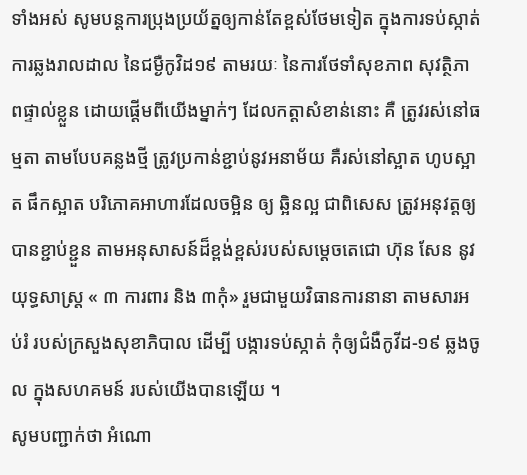ទាំងអស់ សូមបន្តការប្រុងប្រយ័ត្នឲ្យកាន់តែខ្ពស់ថែមទៀត ក្នុងការទប់ស្កាត់ការឆ្លងរាលដាល នៃជម្ងឺកូវិដ១៩ តាមរយៈ នៃការថែទាំសុខភាព សុវត្ថិភាពផ្ទាល់ខ្លួន ដោយផ្តើមពីយើងម្នាក់ៗ ដែលកត្តាសំខាន់នោះ គឺ ត្រូវរស់នៅធម្មតា តាមបែបគន្លងថ្មី ត្រូវប្រកាន់ខ្ជាប់នូវអនាម័យ គឺរស់នៅស្អាត ហូបស្អាត ផឹកស្អាត បរិភោគអាហារដែលចម្អិន ឲ្យ ឆ្អិនល្អ ជាពិសេស ត្រូវអនុវត្តឲ្យបានខ្ជាប់ខ្ជួន តាមអនុសាសន៍ដ៏ខ្ពង់ខ្ពស់របស់សម្តេចតេជោ ហ៊ុន សែន នូវយុទ្ធសាស្ត្រ « ៣ ការពារ និង ៣កុំ» រួមជាមួយវិធានការនានា តាមសារអប់រំ របស់ក្រសួងសុខាភិបាល ដើម្បី បង្ការទប់ស្កាត់ កុំឲ្យជំងឺកូវីដ-១៩ ឆ្លងចូល ក្នុងសហគមន៍ របស់យើងបានឡេីយ ។
សូមបញ្ជាក់ថា អំណោ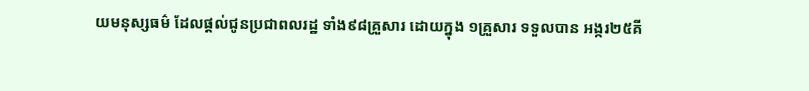យមនុស្សធម៌ ដែលផ្តល់ជូនប្រជាពលរដ្ឋ ទាំង៩៨គ្រួសារ ដោយក្នុង ១គ្រួសារ ទទួលបាន អង្ករ២៥គី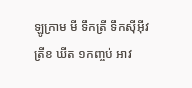ឡូក្រាម មី ទឹកត្រី ទឹកស៊ីអ៊ីវ ត្រីខ ឃីត ១កញ្ចប់ អាវ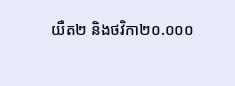យឺត២ និងថវិកា២០.០០០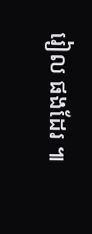រៀល ផងដែរ ៕